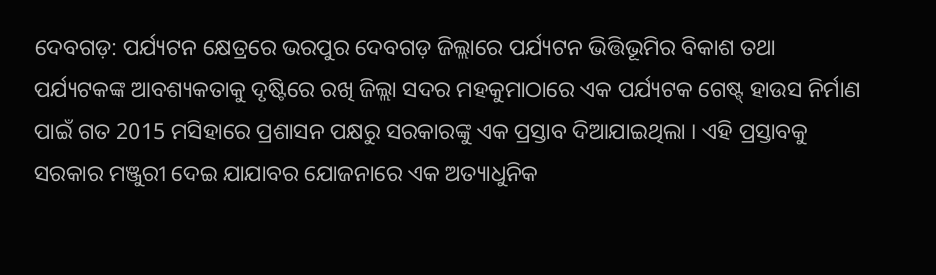ଦେବଗଡ଼: ପର୍ଯ୍ୟଟନ କ୍ଷେତ୍ରରେ ଭରପୁର ଦେବଗଡ଼ ଜିଲ୍ଲାରେ ପର୍ଯ୍ୟଟନ ଭିତ୍ତିଭୂମିର ବିକାଶ ତଥା ପର୍ଯ୍ୟଟକଙ୍କ ଆବଶ୍ୟକତାକୁ ଦୃଷ୍ଟିରେ ରଖି ଜିଲ୍ଲା ସଦର ମହକୁମାଠାରେ ଏକ ପର୍ଯ୍ୟଟକ ଗେଷ୍ଟ୍ ହାଉସ ନିର୍ମାଣ ପାଇଁ ଗତ 2015 ମସିହାରେ ପ୍ରଶାସନ ପକ୍ଷରୁ ସରକାରଙ୍କୁ ଏକ ପ୍ରସ୍ତାବ ଦିଆଯାଇଥିଲା । ଏହି ପ୍ରସ୍ତାବକୁ ସରକାର ମଞ୍ଜୁରୀ ଦେଇ ଯାଯାବର ଯୋଜନାରେ ଏକ ଅତ୍ୟାଧୁନିକ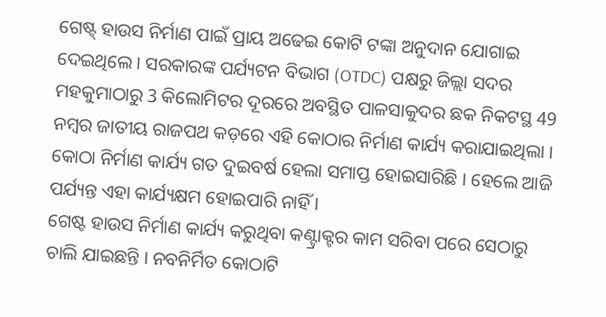ଗେଷ୍ଟ୍ ହାଉସ ନିର୍ମାଣ ପାଇଁ ପ୍ରାୟ ଅଢେଇ କୋଟି ଟଙ୍କା ଅନୁଦାନ ଯୋଗାଇ ଦେଇଥିଲେ । ସରକାରଙ୍କ ପର୍ଯ୍ୟଟନ ବିଭାଗ (OTDC) ପକ୍ଷରୁ ଜିଲ୍ଲା ସଦର ମହକୁମାଠାରୁ 3 କିଲୋମିଟର ଦୂରରେ ଅବସ୍ଥିତ ପାଳସାକୁଦର ଛକ ନିକଟସ୍ଥ 49 ନମ୍ବର ଜାତୀୟ ରାଜପଥ କଡ଼ରେ ଏହି କୋଠାର ନିର୍ମାଣ କାର୍ଯ୍ୟ କରାଯାଇଥିଲା । କୋଠା ନିର୍ମାଣ କାର୍ଯ୍ୟ ଗତ ଦୁଇବର୍ଷ ହେଲା ସମାପ୍ତ ହୋଇସାରିଛି । ହେଲେ ଆଜି ପର୍ଯ୍ୟନ୍ତ ଏହା କାର୍ଯ୍ୟକ୍ଷମ ହୋଇପାରି ନାହିଁ ।
ଗେଷ୍ଟ ହାଉସ ନିର୍ମାଣ କାର୍ଯ୍ୟ କରୁଥିବା କଣ୍ଟ୍ରାକ୍ଟର କାମ ସରିବା ପରେ ସେଠାରୁ ଚାଲି ଯାଇଛନ୍ତି । ନବନିର୍ମିତ କୋଠାଟି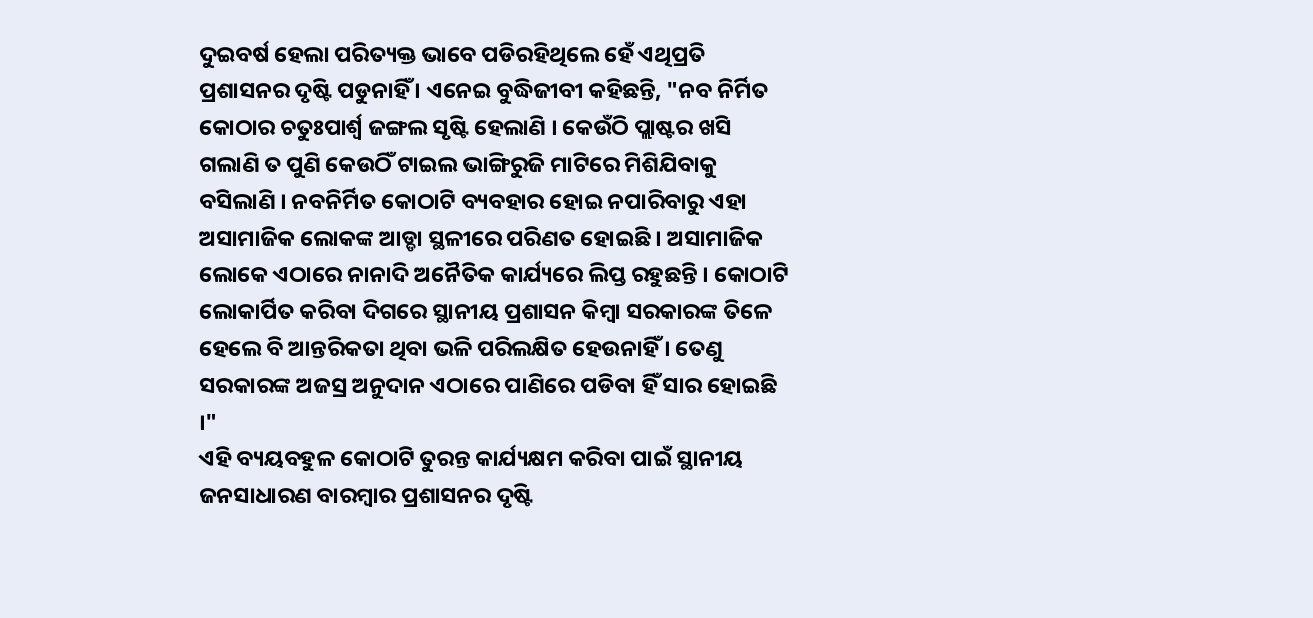ଦୁଇବର୍ଷ ହେଲା ପରିତ୍ୟକ୍ତ ଭାବେ ପଡିରହିଥିଲେ ହେଁ ଏଥିପ୍ରତି ପ୍ରଶାସନର ଦୃଷ୍ଟି ପଡୁନାହିଁ । ଏନେଇ ବୁଦ୍ଧିଜୀବୀ କହିଛନ୍ତି, "ନବ ନିର୍ମିତ କୋଠାର ଚତୁଃପାର୍ଶ୍ଵ ଜଙ୍ଗଲ ସୃଷ୍ଟି ହେଲାଣି । କେଉଁଠି ପ୍ଲାଷ୍ଟର ଖସି ଗଲାଣି ତ ପୁଣି କେଉଠିଁ ଟାଇଲ ଭାଙ୍ଗିରୁଜି ମାଟିରେ ମିଶିଯିବାକୁ ବସିଲାଣି । ନବନିର୍ମିତ କୋଠାଟି ବ୍ୟବହାର ହୋଇ ନପାରିବାରୁ ଏହା ଅସାମାଜିକ ଲୋକଙ୍କ ଆଡ୍ଡା ସ୍ଥଳୀରେ ପରିଣତ ହୋଇଛି । ଅସାମାଜିକ ଲୋକେ ଏଠାରେ ନାନାଦି ଅନୈତିକ କାର୍ଯ୍ୟରେ ଲିପ୍ତ ରହୁଛନ୍ତି । କୋଠାଟି ଲୋକାର୍ପିତ କରିବା ଦିଗରେ ସ୍ଥାନୀୟ ପ୍ରଶାସନ କିମ୍ବା ସରକାରଙ୍କ ତିଳେ ହେଲେ ବି ଆନ୍ତରିକତା ଥିବା ଭଳି ପରିଲକ୍ଷିତ ହେଉନାହିଁ । ତେଣୁ ସରକାରଙ୍କ ଅଜସ୍ର ଅନୁଦାନ ଏଠାରେ ପାଣିରେ ପଡିବା ହିଁ ସାର ହୋଇଛି ।"
ଏହି ବ୍ୟୟବହୁଳ କୋଠାଟି ତୁରନ୍ତ କାର୍ଯ୍ୟକ୍ଷମ କରିବା ପାଇଁ ସ୍ଥାନୀୟ ଜନସାଧାରଣ ବାରମ୍ବାର ପ୍ରଶାସନର ଦୃଷ୍ଟି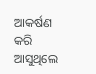ଆକର୍ଷଣ କରି ଆସୁଥିଲେ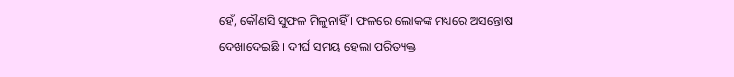ହେଁ, କୌଣସି ସୁଫଳ ମିଳୁନାହିଁ । ଫଳରେ ଲୋକଙ୍କ ମଧ୍ୟରେ ଅସନ୍ତୋଷ ଦେଖାଦେଇଛି । ଦୀର୍ଘ ସମୟ ହେଲା ପରିତ୍ୟକ୍ତ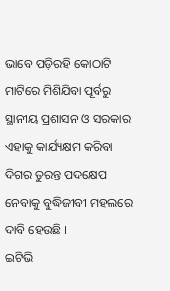ଭାବେ ପଡ଼ିରହି କୋଠାଟି ମାଟିରେ ମିଶିଯିବା ପୂର୍ବରୁ ସ୍ଥାନୀୟ ପ୍ରଶାସନ ଓ ସରକାର ଏହାକୁ କାର୍ଯ୍ୟକ୍ଷମ କରିବା ଦିଗର ତୁରନ୍ତ ପଦକ୍ଷେପ ନେବାକୁ ବୁଦ୍ଧିଜୀବୀ ମହଲରେ ଦାବି ହେଉଛି ।
ଇଟିଭି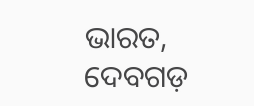ଭାରତ, ଦେବଗଡ଼